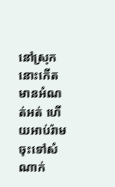នៅស្រុកនោះកើតមានអំណត់អត់ ហើយអាប់រ៉ាមចុះទៅសំណាក់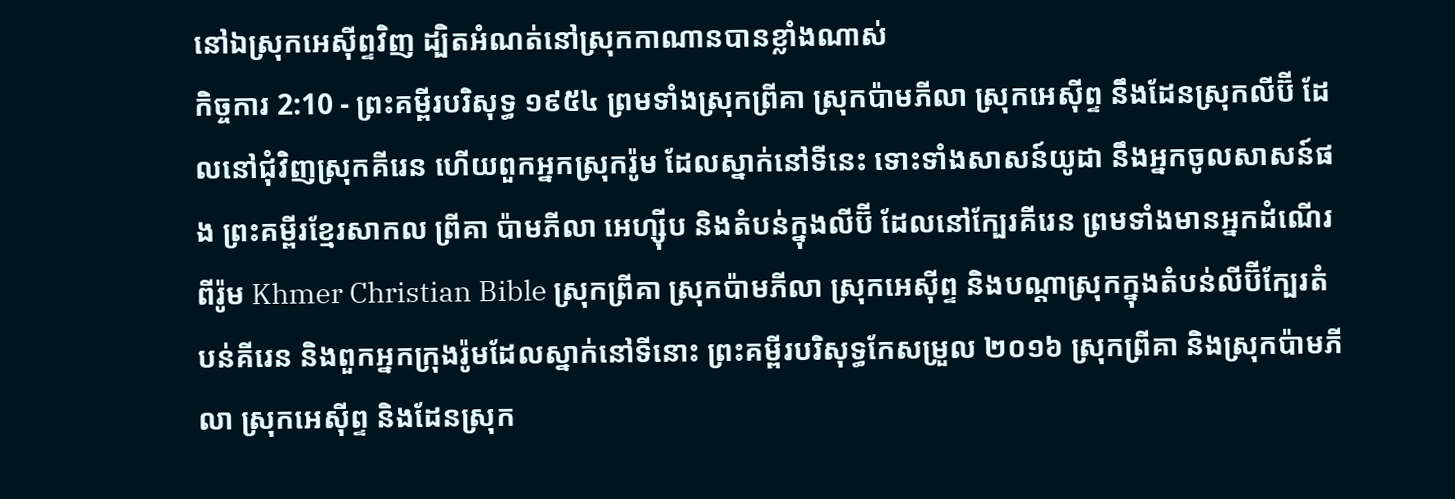នៅឯស្រុកអេស៊ីព្ទវិញ ដ្បិតអំណត់នៅស្រុកកាណានបានខ្លាំងណាស់
កិច្ចការ 2:10 - ព្រះគម្ពីរបរិសុទ្ធ ១៩៥៤ ព្រមទាំងស្រុកព្រីគា ស្រុកប៉ាមភីលា ស្រុកអេស៊ីព្ទ នឹងដែនស្រុកលីប៊ី ដែលនៅជុំវិញស្រុកគីរេន ហើយពួកអ្នកស្រុករ៉ូម ដែលស្នាក់នៅទីនេះ ទោះទាំងសាសន៍យូដា នឹងអ្នកចូលសាសន៍ផង ព្រះគម្ពីរខ្មែរសាកល ព្រីគា ប៉ាមភីលា អេហ្ស៊ីប និងតំបន់ក្នុងលីប៊ី ដែលនៅក្បែរគីរេន ព្រមទាំងមានអ្នកដំណើរពីរ៉ូម Khmer Christian Bible ស្រុកព្រីគា ស្រុកប៉ាមភីលា ស្រុកអេស៊ីព្ទ និងបណ្ដាស្រុកក្នុងតំបន់លីប៊ីក្បែរតំបន់គីរេន និងពួកអ្នកក្រុងរ៉ូមដែលស្នាក់នៅទីនោះ ព្រះគម្ពីរបរិសុទ្ធកែសម្រួល ២០១៦ ស្រុកព្រីគា និងស្រុកប៉ាមភីលា ស្រុកអេស៊ីព្ទ និងដែនស្រុក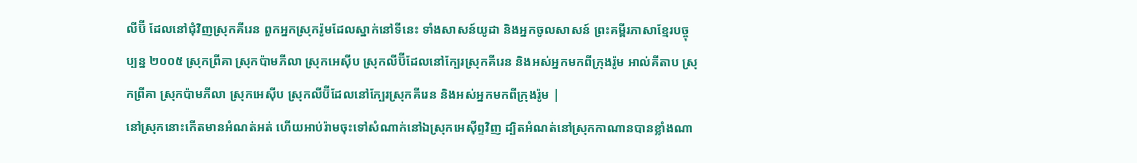លីប៊ី ដែលនៅជុំវិញស្រុកគីរេន ពួកអ្នកស្រុករ៉ូមដែលស្នាក់នៅទីនេះ ទាំងសាសន៍យូដា និងអ្នកចូលសាសន៍ ព្រះគម្ពីរភាសាខ្មែរបច្ចុប្បន្ន ២០០៥ ស្រុកព្រីគា ស្រុកប៉ាមភីលា ស្រុកអេស៊ីប ស្រុកលីប៊ីដែលនៅក្បែរស្រុកគីរេន និងអស់អ្នកមកពីក្រុងរ៉ូម អាល់គីតាប ស្រុកព្រីគា ស្រុកប៉ាមភីលា ស្រុកអេស៊ីប ស្រុកលីប៊ីដែលនៅក្បែរស្រុកគីរេន និងអស់អ្នកមកពីក្រុងរ៉ូម |
នៅស្រុកនោះកើតមានអំណត់អត់ ហើយអាប់រ៉ាមចុះទៅសំណាក់នៅឯស្រុកអេស៊ីព្ទវិញ ដ្បិតអំណត់នៅស្រុកកាណានបានខ្លាំងណា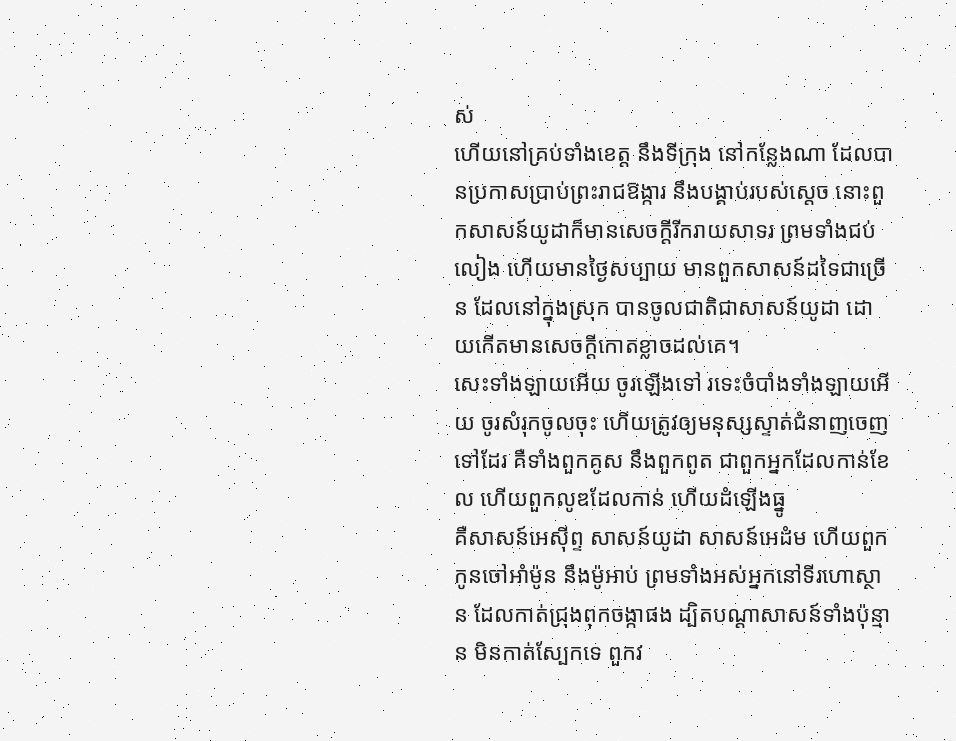ស់
ហើយនៅគ្រប់ទាំងខេត្ត នឹងទីក្រុង នៅកន្លែងណា ដែលបានប្រកាសប្រាប់ព្រះរាជឱង្ការ នឹងបង្គាប់របស់ស្តេច នោះពួកសាសន៍យូដាក៏មានសេចក្ដីរីករាយសាទរ ព្រមទាំងជប់លៀង ហើយមានថ្ងៃសប្បាយ មានពួកសាសន៍ដទៃជាច្រើន ដែលនៅក្នុងស្រុក បានចូលជាតិជាសាសន៍យូដា ដោយកើតមានសេចក្ដីកោតខ្លាចដល់គេ។
សេះទាំងឡាយអើយ ចូរឡើងទៅ រទេះចំបាំងទាំងឡាយអើយ ចូរសំរុកចូលចុះ ហើយត្រូវឲ្យមនុស្សស្ទាត់ជំនាញចេញទៅដែរ គឺទាំងពួកគូស នឹងពួកពូត ជាពួកអ្នកដែលកាន់ខែល ហើយពួកលូឌដែលកាន់ ហើយដំឡើងធ្នូ
គឺសាសន៍អេស៊ីព្ទ សាសន៍យូដា សាសន៍អេដំម ហើយពួកកូនចៅអាំម៉ូន នឹងម៉ូអាប់ ព្រមទាំងអស់អ្នកនៅទីរហោស្ថាន ដែលកាត់ជ្រុងពុកចង្កាផង ដ្បិតបណ្តាសាសន៍ទាំងប៉ុន្មាន មិនកាត់ស្បែកទេ ពួកវ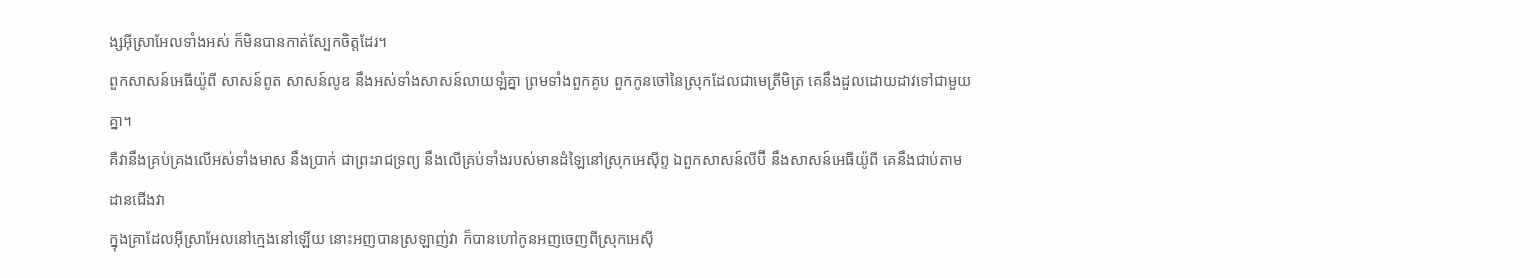ង្សអ៊ីស្រាអែលទាំងអស់ ក៏មិនបានកាត់ស្បែកចិត្តដែរ។
ពួកសាសន៍អេធីយ៉ូពី សាសន៍ពូត សាសន៍លូឌ នឹងអស់ទាំងសាសន៍លាយឡំគ្នា ព្រមទាំងពួកគូប ពួកកូនចៅនៃស្រុកដែលជាមេត្រីមិត្រ គេនឹងដួលដោយដាវទៅជាមួយគ្នា។
គឺវានឹងគ្រប់គ្រងលើអស់ទាំងមាស នឹងប្រាក់ ជាព្រះរាជទ្រព្យ នឹងលើគ្រប់ទាំងរបស់មានដំឡៃនៅស្រុកអេស៊ីព្ទ ឯពួកសាសន៍លីប៊ី នឹងសាសន៍អេធីយ៉ូពី គេនឹងជាប់តាមដានជើងវា
ក្នុងគ្រាដែលអ៊ីស្រាអែលនៅក្មេងនៅឡើយ នោះអញបានស្រឡាញ់វា ក៏បានហៅកូនអញចេញពីស្រុកអេស៊ី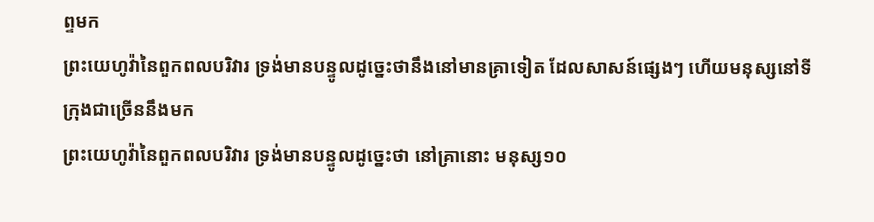ព្ទមក
ព្រះយេហូវ៉ានៃពួកពលបរិវារ ទ្រង់មានបន្ទូលដូច្នេះថានឹងនៅមានគ្រាទៀត ដែលសាសន៍ផ្សេងៗ ហើយមនុស្សនៅទីក្រុងជាច្រើននឹងមក
ព្រះយេហូវ៉ានៃពួកពលបរិវារ ទ្រង់មានបន្ទូលដូច្នេះថា នៅគ្រានោះ មនុស្ស១០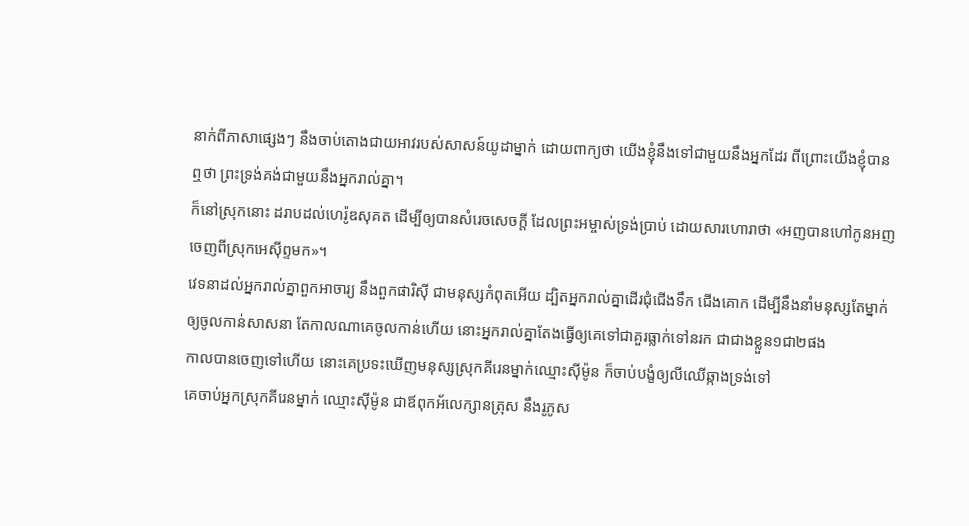នាក់ពីភាសាផ្សេងៗ នឹងចាប់តោងជាយអាវរបស់សាសន៍យូដាម្នាក់ ដោយពាក្យថា យើងខ្ញុំនឹងទៅជាមួយនឹងអ្នកដែរ ពីព្រោះយើងខ្ញុំបានឮថា ព្រះទ្រង់គង់ជាមួយនឹងអ្នករាល់គ្នា។
ក៏នៅស្រុកនោះ ដរាបដល់ហេរ៉ូឌសុគត ដើម្បីឲ្យបានសំរេចសេចក្ដី ដែលព្រះអម្ចាស់ទ្រង់ប្រាប់ ដោយសារហោរាថា «អញបានហៅកូនអញចេញពីស្រុកអេស៊ីព្ទមក»។
វេទនាដល់អ្នករាល់គ្នាពួកអាចារ្យ នឹងពួកផារិស៊ី ជាមនុស្សកំពុតអើយ ដ្បិតអ្នករាល់គ្នាដើរជុំជើងទឹក ជើងគោក ដើម្បីនឹងនាំមនុស្សតែម្នាក់ឲ្យចូលកាន់សាសនា តែកាលណាគេចូលកាន់ហើយ នោះអ្នករាល់គ្នាតែងធ្វើឲ្យគេទៅជាគួរធ្លាក់ទៅនរក ជាជាងខ្លួន១ជា២ផង
កាលបានចេញទៅហើយ នោះគេប្រទះឃើញមនុស្សស្រុកគីរេនម្នាក់ឈ្មោះស៊ីម៉ូន ក៏ចាប់បង្ខំឲ្យលីឈើឆ្កាងទ្រង់ទៅ
គេចាប់អ្នកស្រុកគីរេនម្នាក់ ឈ្មោះស៊ីម៉ូន ជាឪពុកអ័លេក្សានត្រុស នឹងរូភូស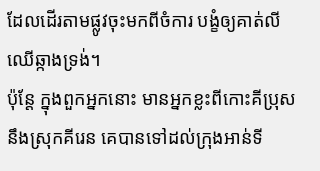ដែលដើរតាមផ្លូវចុះមកពីចំការ បង្ខំឲ្យគាត់លីឈើឆ្កាងទ្រង់។
ប៉ុន្តែ ក្នុងពួកអ្នកនោះ មានអ្នកខ្លះពីកោះគីប្រុស នឹងស្រុកគីរេន គេបានទៅដល់ក្រុងអាន់ទី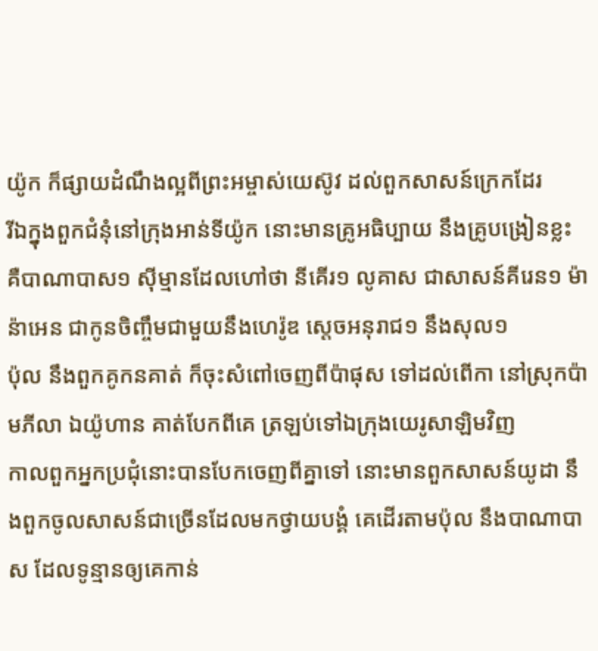យ៉ូក ក៏ផ្សាយដំណឹងល្អពីព្រះអម្ចាស់យេស៊ូវ ដល់ពួកសាសន៍ក្រេកដែរ
រីឯក្នុងពួកជំនុំនៅក្រុងអាន់ទីយ៉ូក នោះមានគ្រូអធិប្បាយ នឹងគ្រូបង្រៀនខ្លះ គឺបាណាបាស១ ស៊ីម្មានដែលហៅថា នីគើរ១ លូគាស ជាសាសន៍គីរេន១ ម៉ាន៉ាអេន ជាកូនចិញ្ចឹមជាមួយនឹងហេរ៉ូឌ ស្តេចអនុរាជ១ នឹងសុល១
ប៉ុល នឹងពួកគូកនគាត់ ក៏ចុះសំពៅចេញពីប៉ាផុស ទៅដល់ពើកា នៅស្រុកប៉ាមភីលា ឯយ៉ូហាន គាត់បែកពីគេ ត្រឡប់ទៅឯក្រុងយេរូសាឡិមវិញ
កាលពួកអ្នកប្រជុំនោះបានបែកចេញពីគ្នាទៅ នោះមានពួកសាសន៍យូដា នឹងពួកចូលសាសន៍ជាច្រើនដែលមកថ្វាយបង្គំ គេដើរតាមប៉ុល នឹងបាណាបាស ដែលទូន្មានឲ្យគេកាន់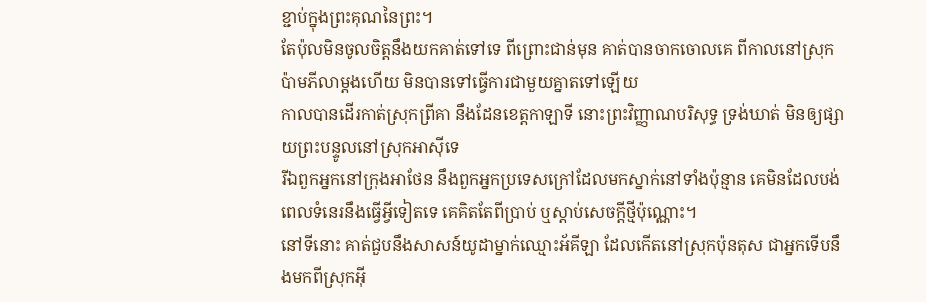ខ្ជាប់ក្នុងព្រះគុណនៃព្រះ។
តែប៉ុលមិនចូលចិត្តនឹងយកគាត់ទៅទេ ពីព្រោះជាន់មុន គាត់បានចាកចោលគេ ពីកាលនៅស្រុកប៉ាមភីលាម្តងហើយ មិនបានទៅធ្វើការជាមួយគ្នាតទៅឡើយ
កាលបានដើរកាត់ស្រុកព្រីគា នឹងដែនខេត្តកាឡាទី នោះព្រះវិញ្ញាណបរិសុទ្ធ ទ្រង់ឃាត់ មិនឲ្យផ្សាយព្រះបន្ទូលនៅស្រុកអាស៊ីទេ
រីឯពួកអ្នកនៅក្រុងអាថែន នឹងពួកអ្នកប្រទេសក្រៅដែលមកស្នាក់នៅទាំងប៉ុន្មាន គេមិនដែលបង់ពេលទំនេរនឹងធ្វើអ្វីទៀតទេ គេគិតតែពីប្រាប់ ឬស្តាប់សេចក្ដីថ្មីប៉ុណ្ណោះ។
នៅទីនោះ គាត់ជួបនឹងសាសន៍យូដាម្នាក់ឈ្មោះអ័គីឡា ដែលកើតនៅស្រុកប៉ុនតុស ជាអ្នកទើបនឹងមកពីស្រុកអ៊ី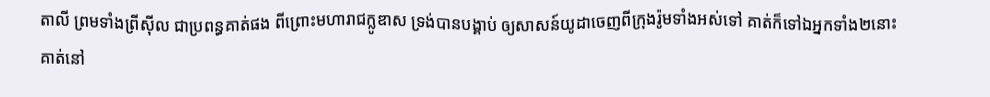តាលី ព្រមទាំងព្រីស៊ីល ជាប្រពន្ធគាត់ផង ពីព្រោះមហារាជក្លូឌាស ទ្រង់បានបង្គាប់ ឲ្យសាសន៍យូដាចេញពីក្រុងរ៉ូមទាំងអស់ទៅ គាត់ក៏ទៅឯអ្នកទាំង២នោះ
គាត់នៅ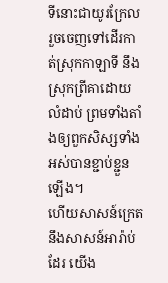ទីនោះជាយូរក្រែល រួចចេញទៅដើរកាត់ស្រុកកាឡាទី នឹងស្រុកព្រីគាដោយលំដាប់ ព្រមទាំងតាំងឲ្យពួកសិស្សទាំងអស់បានខ្ជាប់ខ្ជួនឡើង។
ហើយសាសន៍ក្រេត នឹងសាសន៍អារ៉ាប់ដែរ យើង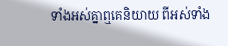ទាំងអស់គ្នាឮគេនិយាយ ពីអស់ទាំង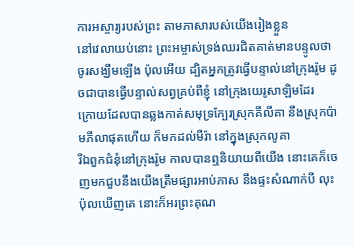ការអស្ចារ្យរបស់ព្រះ តាមភាសារបស់យើងរៀងខ្លួន
នៅវេលាយប់នោះ ព្រះអម្ចាស់ទ្រង់ឈរជិតគាត់មានបន្ទូលថា ចូរសង្ឃឹមឡើង ប៉ុលអើយ ដ្បិតអ្នកត្រូវធ្វើបន្ទាល់នៅក្រុងរ៉ូម ដូចជាបានធ្វើបន្ទាល់សព្វគ្រប់ពីខ្ញុំ នៅក្រុងយេរូសាឡិមដែរ
ក្រោយដែលបានឆ្លងកាត់សមុទ្រក្បែរស្រុកគីលីគា នឹងស្រុកប៉ាមភីលាផុតហើយ ក៏មកដល់មីរ៉ា នៅក្នុងស្រុកលូគា
រីឯពួកជំនុំនៅក្រុងរ៉ូម កាលបានឮនិយាយពីយើង នោះគេក៏ចេញមកជួបនឹងយើងត្រឹមផ្សារអាប់ភាស នឹងផ្ទះសំណាក់បី លុះប៉ុលឃើញគេ នោះក៏អរព្រះគុណ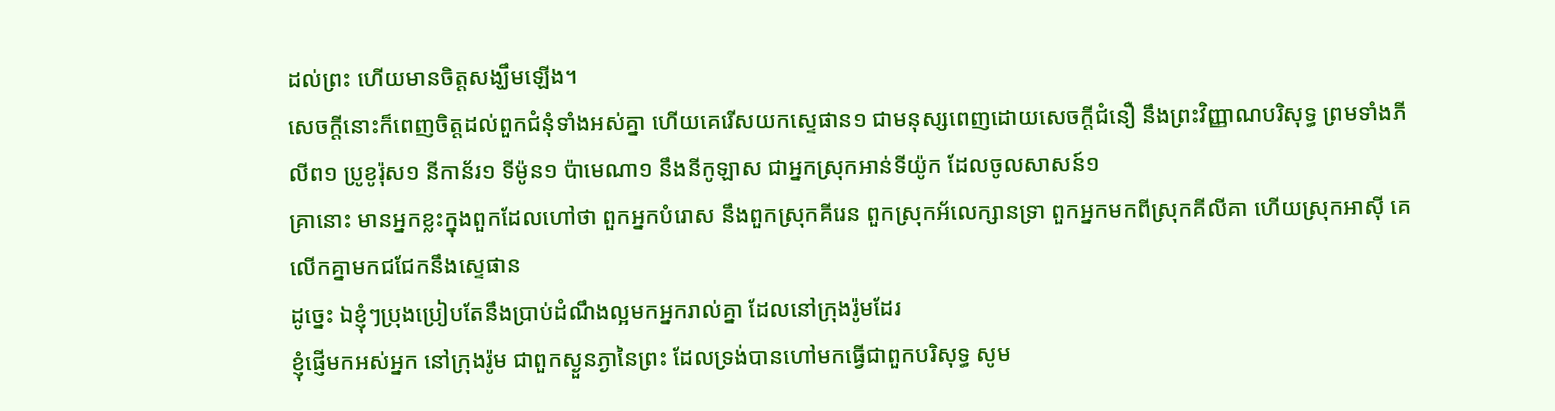ដល់ព្រះ ហើយមានចិត្តសង្ឃឹមឡើង។
សេចក្ដីនោះក៏ពេញចិត្តដល់ពួកជំនុំទាំងអស់គ្នា ហើយគេរើសយកស្ទេផាន១ ជាមនុស្សពេញដោយសេចក្ដីជំនឿ នឹងព្រះវិញ្ញាណបរិសុទ្ធ ព្រមទាំងភីលីព១ ប្រូខូរ៉ុស១ នីកាន័រ១ ទីម៉ូន១ ប៉ាមេណា១ នឹងនីកូឡាស ជាអ្នកស្រុកអាន់ទីយ៉ូក ដែលចូលសាសន៍១
គ្រានោះ មានអ្នកខ្លះក្នុងពួកដែលហៅថា ពួកអ្នកបំរោស នឹងពួកស្រុកគីរេន ពួកស្រុកអ័លេក្សានទ្រា ពួកអ្នកមកពីស្រុកគីលីគា ហើយស្រុកអាស៊ី គេលើកគ្នាមកជជែកនឹងស្ទេផាន
ដូច្នេះ ឯខ្ញុំៗប្រុងប្រៀបតែនឹងប្រាប់ដំណឹងល្អមកអ្នករាល់គ្នា ដែលនៅក្រុងរ៉ូមដែរ
ខ្ញុំផ្ញើមកអស់អ្នក នៅក្រុងរ៉ូម ជាពួកស្ងួនភ្ងានៃព្រះ ដែលទ្រង់បានហៅមកធ្វើជាពួកបរិសុទ្ធ សូម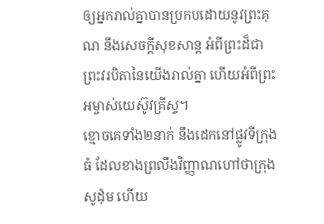ឲ្យអ្នករាល់គ្នាបានប្រកបដោយនូវព្រះគុណ នឹងសេចក្ដីសុខសាន្ត អំពីព្រះដ៏ជាព្រះវរបិតានៃយើងរាល់គ្នា ហើយអំពីព្រះអម្ចាស់យេស៊ូវគ្រីស្ទ។
ខ្មោចគេទាំង២នាក់ នឹងដេកនៅផ្លូវទីក្រុងធំ ដែលខាងព្រលឹងវិញ្ញាណហៅថាក្រុងសូដុំម ហើយ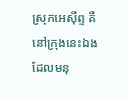ស្រុកអេស៊ីព្ទ គឺនៅក្រុងនេះឯង ដែលមនុ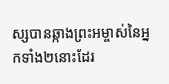ស្សបានឆ្កាងព្រះអម្ចាស់នៃអ្នកទាំង២នោះដែរ